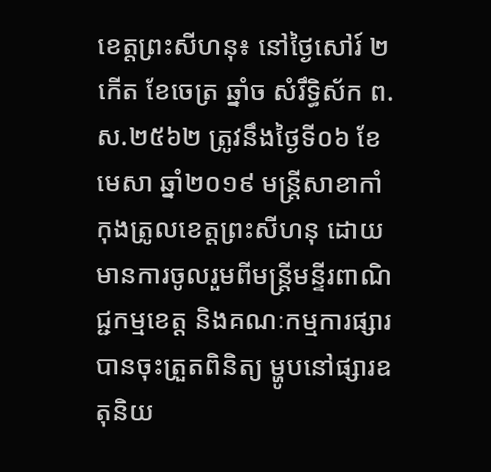ខេត្តព្រះសីហនុ៖ នៅថ្ងៃសៅរ៍ ២កើត ខែចេត្រ ឆ្នាំច សំរឹទ្ធិស័ក ព.ស.២៥៦២ ត្រូវនឹងថ្ងៃទី០៦ ខែមេសា ឆ្នាំ២០១៩ មន្ត្រីសាខាកាំកុងត្រូលខេត្តព្រះសីហនុ ដោយមានការចូលរួមពីមន្រ្តីមន្ទីរពាណិជ្ជកម្មខេត្ត និងគណៈកម្មការផ្សារ បានចុះត្រួតពិនិត្យ ម្ហូបនៅផ្សារឧតុនិយ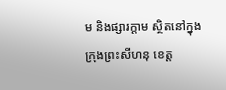ម និងផ្សារក្តាម ស្ថិតនៅក្នុងក្រុងព្រះសីហនុ ខេត្ត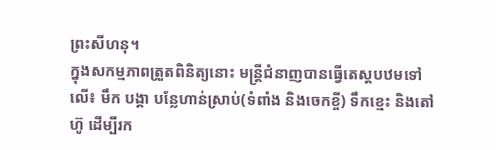ព្រះសីហនុ។
ក្នុងសកម្មភាពត្រួតពិនិត្យនោះ មន្ត្រីជំនាញបានធ្វើតេស្តបឋមទៅលើ៖ មឹក បង្គា បន្លែហាន់ស្រាប់(ទំពាំង និងចេកខ្ចី) ទឹកខ្មេះ និងតៅហ៊ូ ដើម្បីរក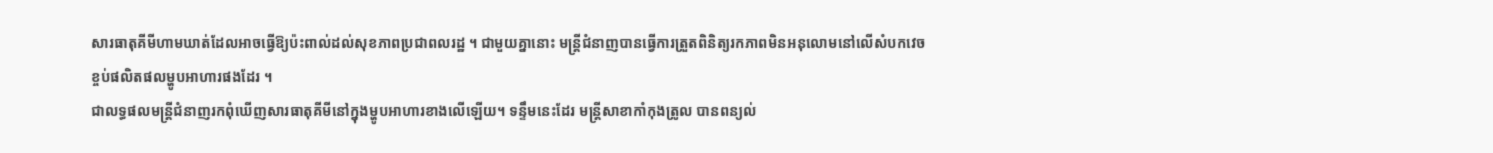សារធាតុគីមីហាមឃាត់ដែលអាចធ្វើឱ្យប៉ះពាល់ដល់សុខភាពប្រជាពលរដ្ឋ ។ ជាមួយគ្នានោះ មន្ត្រីជំនាញបានធ្វើការត្រួតពិនិត្យរកភាពមិនអនុលោមនៅលើសំបកវេចខ្ចប់ផលិតផលម្ហូបអាហារផងដែរ ។
ជាលទ្ធផលមន្ត្រីជំនាញរកពុំឃើញសារធាតុគីមីនៅក្នុងម្ហូបអាហារខាងលើឡើយ។ ទន្ទឹមនេះដែរ មន្ត្រីសាខាកាំកុងត្រូល បានពន្យល់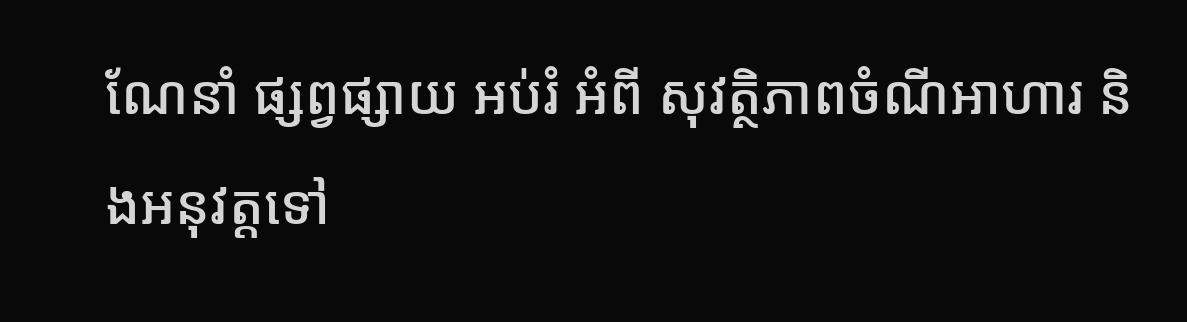ណែនាំ ផ្សព្វផ្សាយ អប់រំ អំពី សុវត្ថិភាពចំណីអាហារ និងអនុវត្តទៅ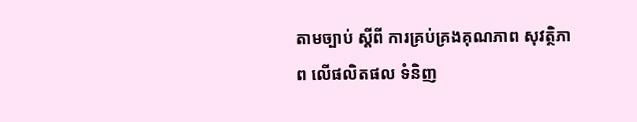តាមច្បាប់ ស្តីពី ការគ្រប់គ្រងគុណភាព សុវត្ថិភាព លើផលិតផល ទំនិញ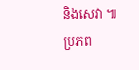និងសេវា ៕
ប្រភព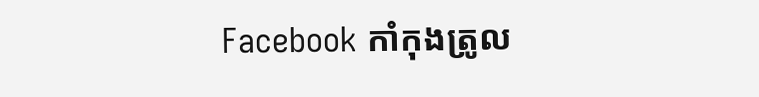Facebook កាំកុងត្រូល